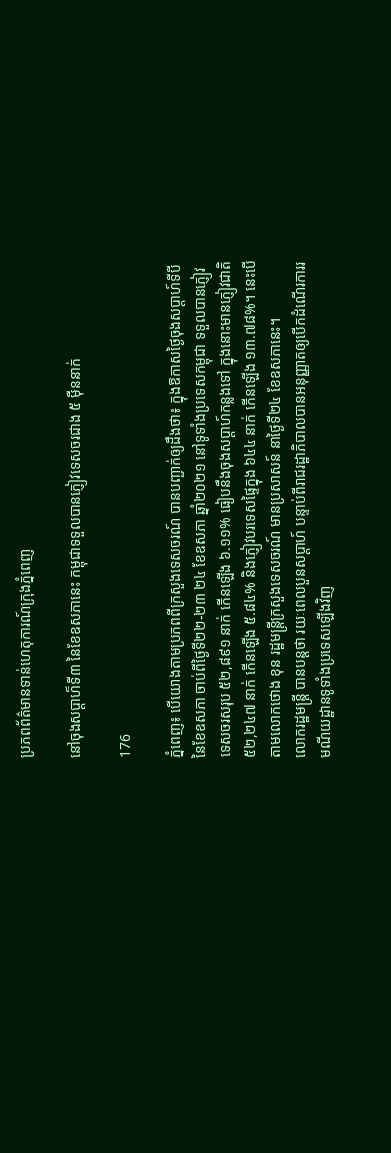ប្រភពព័ត៌មានទាន់ហេតុការណ៍ក្រុងភ្នំពេញ

នៅចុងសប្ដាហ៏ទី៣ នៃខែឧសភានេះ កម្ពុជាទទួលបានភ្ញៀវទេសចរជាង ៥ ម៉ឺននាក់

176

ភ្នំពេញ៖ បើយោងតាមប្រភពពីក្រសួងទេសចរណ៍ បានបញ្ជាក់ឲ្យដឹងថា៖ ក្នុងឱកាសថ្ងៃចុងសប្តាហ៍ទីបីនៃខែឧសភា ចាប់ពីថ្ងៃទី២២-២៣ ២៤ ខែឧសភា ឆ្នាំ២០២១ នៅទូទាំងប្រទេសកម្ពុជា ទទួលបានភ្ញៀវទេសចរសរុប ៥២,៨៩១ នាក់ កើនឡើង ៦.១១% ធៀបនឹងចុងសប្តាហ៍កន្លងទៅ ក្នុងនោះមានភ្ញៀវជាតិ ៥២,២៤៧ នាក់ កើនឡើង ៥.៨៤% និងភ្ញៀវបរទេសផ្ទៃក្នុង ៦៤៤ នាក់ កើនឡើង ១៣.៧៨%។ នេះបើតាមលោកថោង ខុន រដ្ឋមន្ត្រីក្រសួងទេសចរណ៍ មានប្រសាសន៍ នាថ្ងៃទី២៤ ខែឧសភានេះ។
លោករដ្ឋមន្ត្រី បានបន្តថា រយៈពេលបួនសប្តាហ៍ បន្ទាប់ពីរាជរដ្ឋាភិបាលបានអនុញ្ញាតឲ្យបើកដំណើរការរមណីយដ្ឋានទូទាំងប្រទេសឡើងវិញ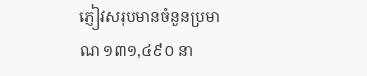ភ្ញៀវសរុបមានចំនួនប្រមាណ ១៣១,៤៩០ នា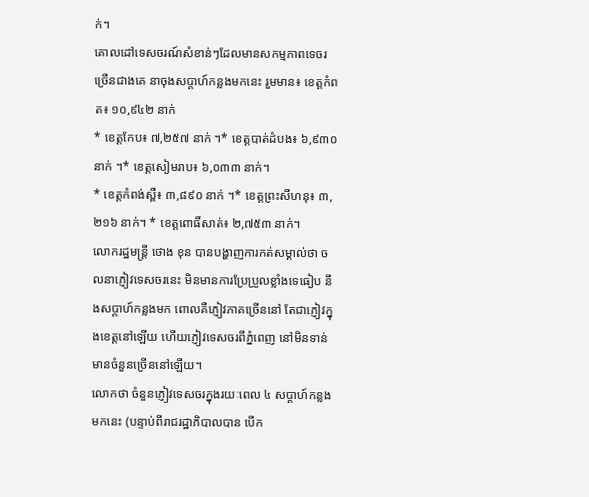ក់។
គោលដៅទេសចរណ៍សំខាន់ៗដែលមានសកម្មភាពទេចរច្រើនជាងគេ នាចុងសប្តាហ៍កន្លងមកនេះ រួមមាន៖ ខេត្តកំពត៖ ១០,៩៤២ នាក់
* ខេត្តកែប៖ ៧,២៥៧ នាក់ ។* ខេត្តបាត់ដំបង៖ ៦,៩៣០ នាក់ ។* ខេត្តសៀមរាប៖ ៦,០៣៣ នាក់។
* ខេត្តកំពង់ស្ពឺ៖ ៣,៨៩០ នាក់ ។* ខេត្តព្រះសីហនុ៖ ៣,២១៦ នាក់។ * ខេត្តពោធិ៍សាត់៖ ២,៧៥៣ នាក់។
លោករដ្ឋមន្ត្រី ថោង ខុន បានបង្ហាញការកត់សម្គាល់ថា ចលនាភ្ញៀវទេសចរនេះ មិនមានការប្រែប្រួលខ្លាំងទេធៀប នឹងសប្តាហ៍កន្លងមក ពោលគឺភ្ញៀវភាគច្រើននៅ តែជាភ្ញៀវក្នុងខេត្តនៅឡើយ ហើយភ្ញៀវទេសចរពីភ្នំពេញ នៅមិនទាន់មានចំនួនច្រើននៅឡើយ។
លោកថា ចំនួនភ្ញៀវទេសចរក្នុងរយៈពេល ៤ សប្តាហ៍កន្លងមកនេះ (បន្ទាប់ពីរាជរដ្ឋាភិបាលបាន បើក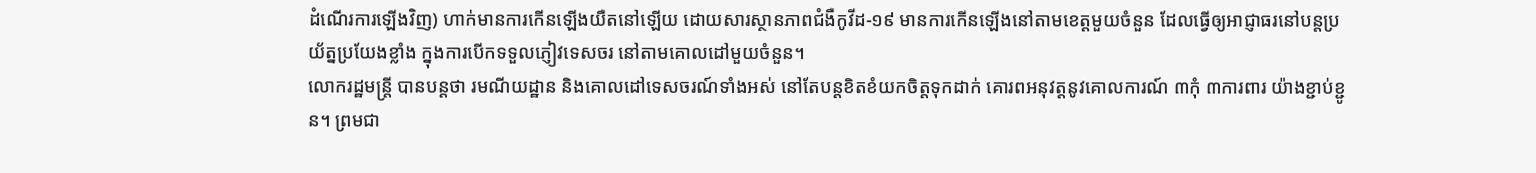ដំណើរការឡើងវិញ) ហាក់មានការកើនឡើងយឺតនៅឡើយ ដោយសារស្ថានភាពជំងឺកូវីដ-១៩ មានការកើនឡើងនៅតាមខេត្តមួយចំនួន ដែលធ្វើឲ្យអាជ្ញាធរនៅបន្តប្រយ័ត្នប្រយែងខ្លាំង ក្នុងការបើកទទួលភ្ញៀវទេសចរ នៅតាមគោលដៅមួយចំនួន។
លោករដ្ឋមន្ត្រី បានបន្តថា រមណីយដ្ឋាន និងគោលដៅទេសចរណ៍ទាំងអស់ នៅតែបន្តខិតខំយកចិត្តទុកដាក់ គោរពអនុវត្តនូវគោលការណ៍ ៣កុំ ៣ការពារ យ៉ាងខ្ជាប់ខ្ជូន។ ព្រមជា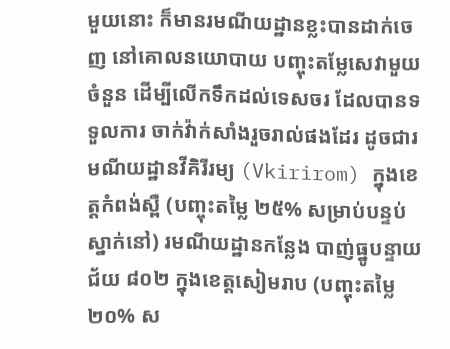មួយនោះ ក៏មានរមណីយដ្ឋានខ្លះបានដាក់ចេញ នៅគោលនយោបាយ បញ្ចុះតម្លែសេវាមួយចំនួន ដើម្បីលើកទឹកដល់ទេសចរ ដែលបានទទួលការ ចាក់វ៉ាក់សាំងរួចរាល់ផងដែរ ដូចជារមណីយដ្ឋានវីគិរីរម្យ (Vkirirom) ក្នុងខេត្តកំពង់ស្ពឺ (បញ្ចុះតម្លៃ ២៥% សម្រាប់បន្ទប់ស្នាក់នៅ) រមណីយដ្ឋានកន្លែង បាញ់ធ្នូបន្ទាយជ័យ ៨០២ ក្នុងខេត្តសៀមរាប (បញ្ចុះតម្លៃ ២០% ស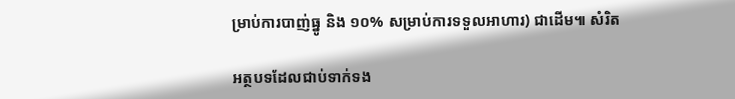ម្រាប់ការបាញ់ធ្នូ និង ១០% សម្រាប់ការទទួលអាហារ) ជាដើម៕ សំរិត

អត្ថបទដែលជាប់ទាក់ទង